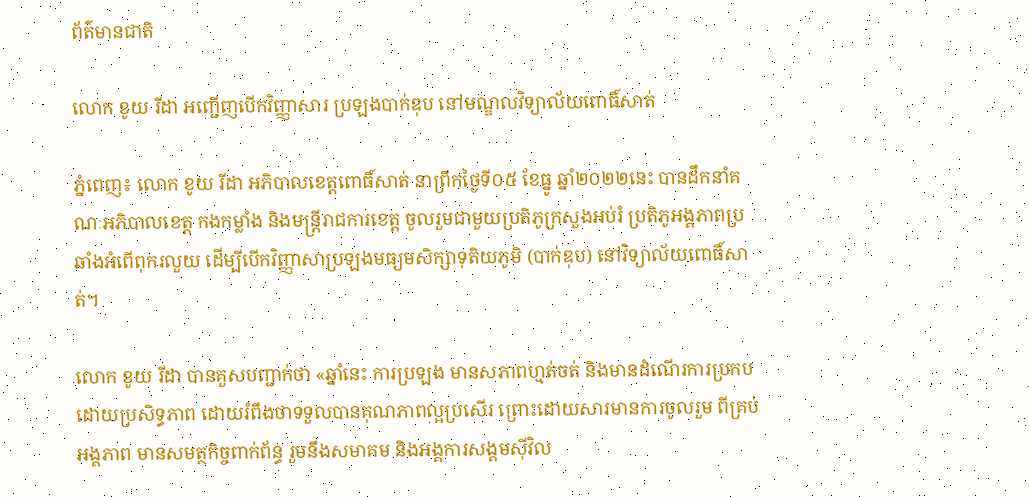ព័ត៌មានជាតិ

លោក ខូយ រីដា អញ្ជើញបើកវិញ្ញាសារ ប្រឡងបាក់ឌុប នៅមណ្ឌលវិទ្យាល័យពោធិ៍សាត់

ភ្នំពេញ៖ លោក ខូយ រីដា អភិបាលខេត្តពោធិ៍សាត់ នាព្រឹកថ្ងៃទី០៥ ខែធ្នូ ឆ្នាំ២០២២នេះ បានដឹកនាំគណៈអភិបាលខេត្ត កងកម្លាំង និងមន្ត្រីរាជការខេត្ត ចូលរួមជាមួយប្រតិភូក្រសួងអប់រំ ប្រតិភូអង្គភាពប្រឆាំងអំពើពុករលួយ ដើម្បីបើកវិញ្ញាសាប្រឡងមធ្យមសិក្សាទុតិយភូមិ (បាក់ឌុប) នៅវិទ្យាល័យពោធិ៍សាត់។

លោក ខូយ រីដា បានគួសបញ្ជាក់ថា «ឆ្នាំនេះ ការប្រឡង មានសភាពហ្មត់ចត់ និងមានដំណើរការប្រកបដោយប្រសិទ្ធភាព ដោយរំពឹងថាទទួលបានគុណភាពល្អប្រសើរ ព្រោះដោយសារមានការចូលរួម ពីគ្រប់អង្គភាព មានសមត្ថកិច្ចពាក់ព័ន្ធ រួមនឹងសមាគម និងអង្គការសង្គមស៊ីវិល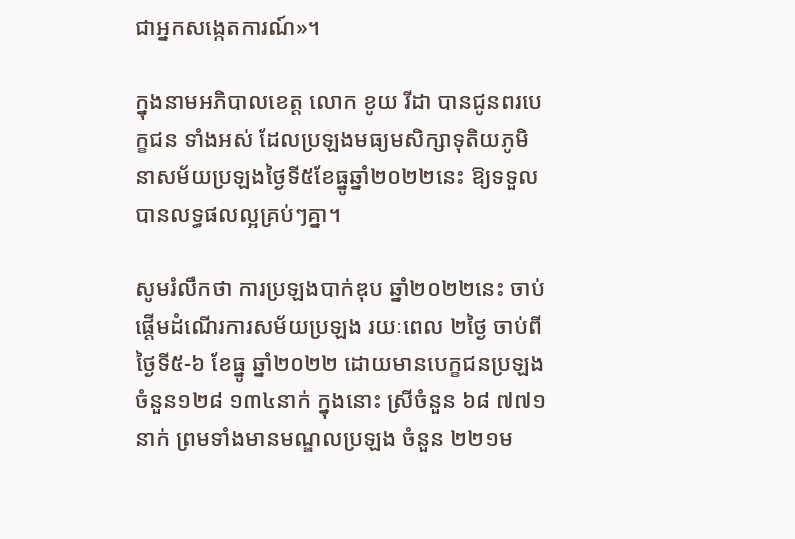ជាអ្នកសង្កេតការណ៍»។

ក្នុងនាមអភិបាលខេត្ត លោក ខូយ រីដា បានជូនពរបេក្ខជន ទាំងអស់ ដែលប្រឡងមធ្យមសិក្សាទុតិយភូមិ នាសម័យប្រឡងថ្ងៃទី៥ខែធ្នូឆ្នាំ២០២២នេះ ឱ្យទទួលបានលទ្ធផលល្អគ្រប់ៗគ្នា។

សូមរំលឹកថា ការប្រឡងបាក់ឌុប ឆ្នាំ២០២២នេះ ចាប់ផ្ដើមដំណើរការសម័យប្រឡង រយៈពេល ២ថ្ងៃ ចាប់ពីថ្ងៃទី៥-៦ ខែធ្នូ ឆ្នាំ២០២២ ដោយមានបេក្ខជនប្រឡងចំនួន១២៨ ១៣៤នាក់ ក្នុងនោះ ស្រីចំនួន ៦៨ ៧៧១នាក់ ព្រមទាំងមានមណ្ឌលប្រឡង ចំនួន ២២១ម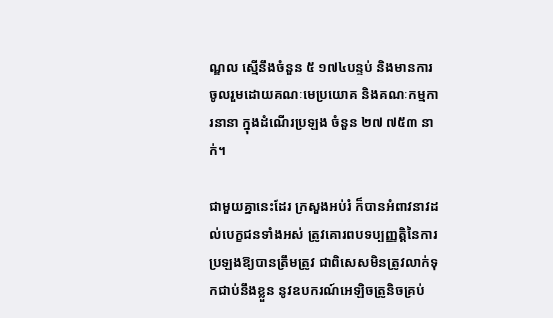ណ្ឌល ស្មើនឹងចំនួន ៥ ១៧៤បន្ទប់ និងមានការចូលរួមដោយគណៈមេប្រយោគ និងគណៈកម្មការនានា ក្នុងដំណើរប្រឡង ចំនួន ២៧ ៧៥៣ នាក់។

ជាមួយគ្នានេះដែរ ក្រសួងអប់រំ ក៏បានអំពាវនាវដល់បេក្ខជនទាំងអស់ ត្រូវគោរពបទប្បញ្ញត្តិនៃការប្រឡងឱ្យបានត្រឹមត្រូវ ជាពិសេសមិនត្រូវលាក់ទុកជាប់នឹងខ្លួន នូវឧបករណ៍អេឡិចត្រូនិចគ្រប់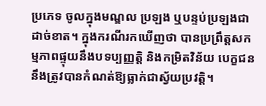ប្រភេទ ចូលក្នុងមណ្ឌល ប្រឡង ឬបន្ទប់ប្រឡងជាដាច់ខាត។ ក្នុងករណីរកឃើញថា បានប្រព្រឹត្តសកម្មភាពផ្ទុយនឹងបទប្បញ្ញត្តិ និងកម្រិតវិន័យ បេក្ខជននឹងត្រូវបានកំណត់ឱ្យធ្លាក់ជាស្វ័យប្រវត្តិ។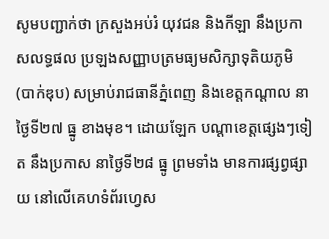សូមបញ្ជាក់ថា ក្រសួងអប់រំ យុវជន និងកីឡា នឹងប្រកាសលទ្ធផល ប្រឡងសញ្ញាបត្រមធ្យមសិក្សាទុតិយភូមិ (បាក់ឌុប) សម្រាប់រាជធានីភ្នំពេញ និងខេត្តកណ្ដាល នាថ្ងៃទី២៧ ធ្នូ ខាងមុខ។ ដោយឡែក បណ្ដាខេត្តផ្សេងៗទៀត នឹងប្រកាស នាថ្ងៃទី២៨ ធ្នូ ព្រមទាំង មានការផ្សព្វផ្សាយ នៅលើគេហទំព័រហ្វេស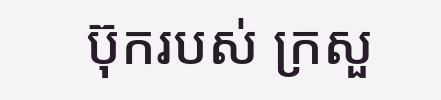ប៊ុករបស់ ក្រសួ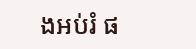ងអប់រំ ផ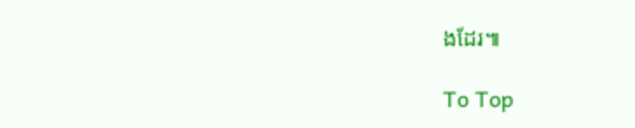ងដែរ៕

To Top